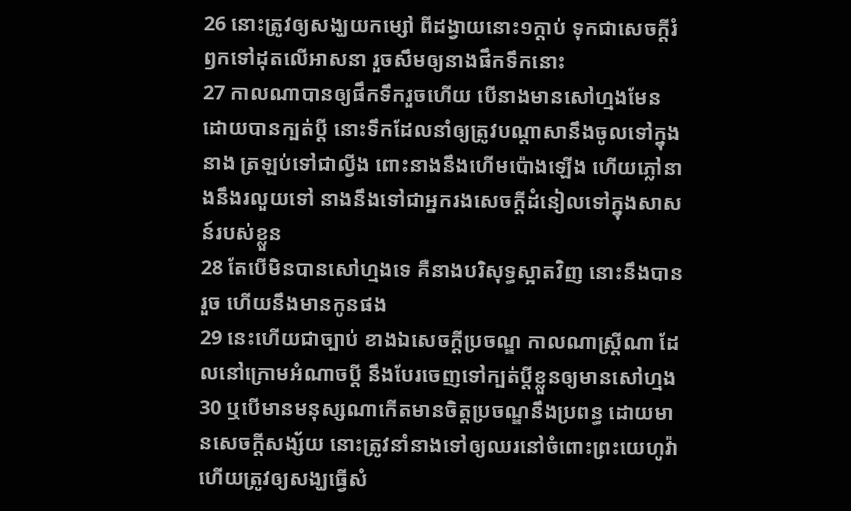26 នោះត្រូវឲ្យសង្ឃយកម្សៅ ពីដង្វាយនោះ១ក្តាប់ ទុកជាសេចក្ដីរំឭកទៅដុតលើអាសនា រួចសឹមឲ្យនាងផឹកទឹកនោះ
27 កាលណាបានឲ្យផឹកទឹករួចហើយ បើនាងមានសៅហ្មងមែន ដោយបានក្បត់ប្ដី នោះទឹកដែលនាំឲ្យត្រូវបណ្តាសានឹងចូលទៅក្នុងនាង ត្រឡប់ទៅជាល្វីង ពោះនាងនឹងហើមប៉ោងឡើង ហើយភ្លៅនាងនឹងរលួយទៅ នាងនឹងទៅជាអ្នករងសេចក្ដីដំនៀលទៅក្នុងសាសន៍របស់ខ្លួន
28 តែបើមិនបានសៅហ្មងទេ គឺនាងបរិសុទ្ធស្អាតវិញ នោះនឹងបានរួច ហើយនឹងមានកូនផង
29 នេះហើយជាច្បាប់ ខាងឯសេចក្ដីប្រចណ្ឌ កាលណាស្ត្រីណា ដែលនៅក្រោមអំណាចប្ដី នឹងបែរចេញទៅក្បត់ប្ដីខ្លួនឲ្យមានសៅហ្មង
30 ឬបើមានមនុស្សណាកើតមានចិត្តប្រចណ្ឌនឹងប្រពន្ធ ដោយមានសេចក្ដីសង្ស័យ នោះត្រូវនាំនាងទៅឲ្យឈរនៅចំពោះព្រះយេហូវ៉ា ហើយត្រូវឲ្យសង្ឃធ្វើសំ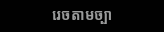រេចតាមច្បា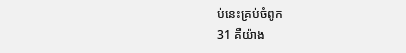ប់នេះគ្រប់ចំពូក
31 គឺយ៉ាង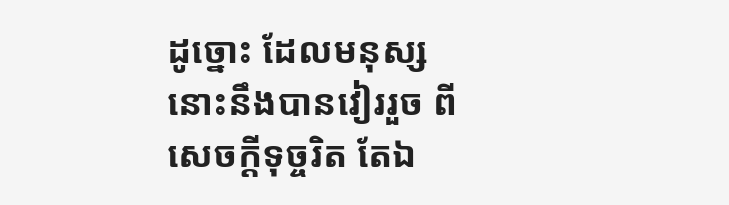ដូច្នោះ ដែលមនុស្សនោះនឹងបានវៀររួច ពីសេចក្ដីទុច្ចរិត តែឯ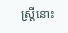ស្ត្រីនោះ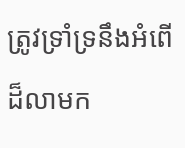ត្រូវទ្រាំទ្រនឹងអំពើដ៏លាមក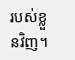របស់ខ្លួនវិញ។